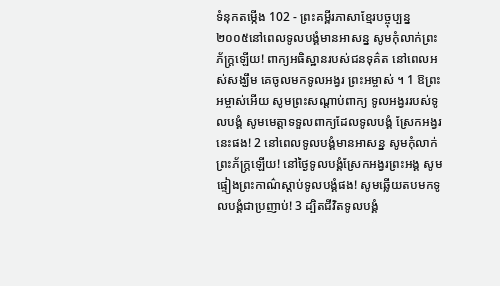ទំនុកតម្កើង 102 - ព្រះគម្ពីរភាសាខ្មែរបច្ចុប្បន្ន ២០០៥នៅពេលទូលបង្គំមានអាសន្ន សូមកុំលាក់ព្រះភ័ក្ត្រឡើយ! ពាក្យអធិស្ឋានរបស់ជនទុគ៌ត នៅពេលអស់សង្ឃឹម គេចូលមកទូលអង្វរ ព្រះអម្ចាស់ ។ 1 ឱព្រះអម្ចាស់អើយ សូមព្រះសណ្ដាប់ពាក្យ ទូលអង្វររបស់ទូលបង្គំ សូមមេត្តាទទួលពាក្យដែលទូលបង្គំ ស្រែកអង្វរនេះផង! 2 នៅពេលទូលបង្គំមានអាសន្ន សូមកុំលាក់ព្រះភ័ក្ត្រឡើយ! នៅថ្ងៃទូលបង្គំស្រែកអង្វរព្រះអង្គ សូមផ្ទៀងព្រះកាណ៌ស្ដាប់ទូលបង្គំផង! សូមឆ្លើយតបមកទូលបង្គំជាប្រញាប់! 3 ដ្បិតជីវិតទូលបង្គំ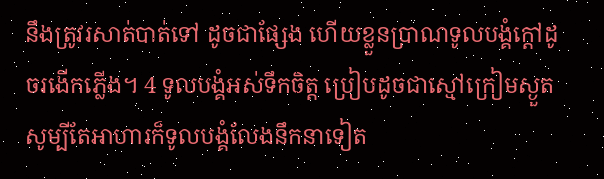នឹងត្រូវរសាត់បាត់ទៅ ដូចជាផ្សែង ហើយខ្លួនប្រាណទូលបង្គំក្ដៅដូចរងើកភ្លើង។ 4 ទូលបង្គំអស់ទឹកចិត្ត ប្រៀបដូចជាស្មៅក្រៀមស្ងួត សូម្បីតែអាហារក៏ទូលបង្គំលែងនឹកនាទៀត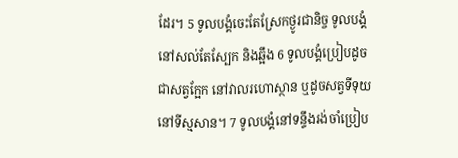ដែរ។ 5 ទូលបង្គំចេះតែស្រែកថ្ងូរជានិច្ច ទូលបង្គំនៅសល់តែស្បែក និងឆ្អឹង 6 ទូលបង្គំប្រៀបដូចជាសត្វក្អែក នៅវាលរហោស្ថាន ឬដូចសត្វទីទុយនៅទីស្មសាន។ 7 ទូលបង្គំនៅទន្ទឹងរង់ចាំប្រៀប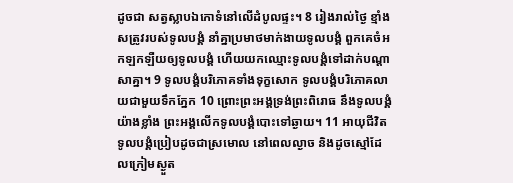ដូចជា សត្វស្លាបឯកោទំនៅលើដំបូលផ្ទះ។ 8 រៀងរាល់ថ្ងៃ ខ្មាំងសត្រូវរបស់ទូលបង្គំ នាំគ្នាប្រមាថមាក់ងាយទូលបង្គំ ពួកគេចំអកឡកឡឺយឲ្យទូលបង្គំ ហើយយកឈ្មោះទូលបង្គំទៅដាក់បណ្ដាសាគ្នា។ 9 ទូលបង្គំបរិភោគទាំងទុក្ខសោក ទូលបង្គំបរិភោគលាយជាមួយទឹកភ្នែក 10 ព្រោះព្រះអង្គទ្រង់ព្រះពិរោធ នឹងទូលបង្គំយ៉ាងខ្លាំង ព្រះអង្គលើកទូលបង្គំបោះទៅឆ្ងាយ។ 11 អាយុជីវិតទូលបង្គំប្រៀបដូចជាស្រមោល នៅពេលល្ងាច និងដូចស្មៅដែលក្រៀមស្ងួត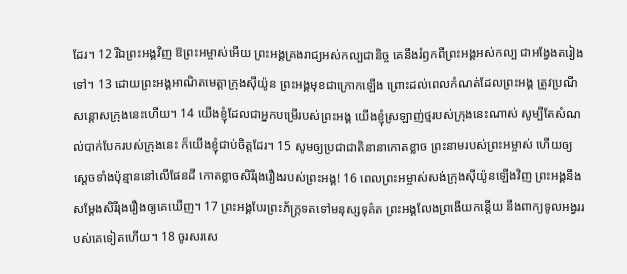ដែរ។ 12 រីឯព្រះអង្គវិញ ឱព្រះអម្ចាស់អើយ ព្រះអង្គគ្រងរាជ្យអស់កល្បជានិច្ច គេនឹងរំឭកពីព្រះអង្គអស់កល្ប ជាអង្វែងតរៀងទៅ។ 13 ដោយព្រះអង្គអាណិតមេត្តាក្រុងស៊ីយ៉ូន ព្រះអង្គមុខជាក្រោកឡើង ព្រោះដល់ពេលកំណត់ដែលព្រះអង្គ ត្រូវប្រណីសន្ដោសក្រុងនេះហើយ។ 14 យើងខ្ញុំដែលជាអ្នកបម្រើរបស់ព្រះអង្គ យើងខ្ញុំស្រឡាញ់ថ្មរបស់ក្រុងនេះណាស់ សូម្បីតែសំណល់បាក់បែករបស់ក្រុងនេះ ក៏យើងខ្ញុំជាប់ចិត្តដែរ។ 15 សូមឲ្យប្រជាជាតិនានាកោតខ្លាច ព្រះនាមរបស់ព្រះអម្ចាស់ ហើយឲ្យស្ដេចទាំងប៉ុន្មាននៅលើផែនដី កោតខ្លាចសិរីរុងរឿងរបស់ព្រះអង្គ! 16 ពេលព្រះអម្ចាស់សង់ក្រុងស៊ីយ៉ូនឡើងវិញ ព្រះអង្គនឹងសម្តែងសិរីរុងរឿងឲ្យគេឃើញ។ 17 ព្រះអង្គបែរព្រះភ័ក្ត្រទតទៅមនុស្សទុគ៌ត ព្រះអង្គលែងព្រងើយកន្តើយ នឹងពាក្យទូលអង្វររបស់គេទៀតហើយ។ 18 ចូរសរសេ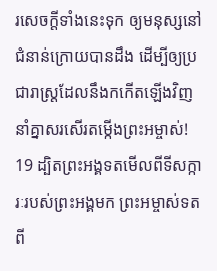រសេចក្ដីទាំងនេះទុក ឲ្យមនុស្សនៅជំនាន់ក្រោយបានដឹង ដើម្បីឲ្យប្រជារាស្ត្រដែលនឹងកកើតឡើងវិញ នាំគ្នាសរសើរតម្កើងព្រះអម្ចាស់! 19 ដ្បិតព្រះអង្គទតមើលពីទីសក្ការៈរបស់ព្រះអង្គមក ព្រះអម្ចាស់ទតពី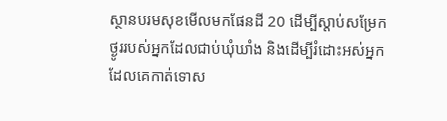ស្ថានបរមសុខមើលមកផែនដី 20 ដើម្បីស្ដាប់សម្រែកថ្ងូររបស់អ្នកដែលជាប់ឃុំឃាំង និងដើម្បីរំដោះអស់អ្នក ដែលគេកាត់ទោស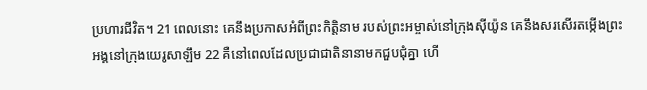ប្រហារជីវិត។ 21 ពេលនោះ គេនឹងប្រកាសអំពីព្រះកិត្តិនាម របស់ព្រះអម្ចាស់នៅក្រុងស៊ីយ៉ូន គេនឹងសរសើរតម្កើងព្រះអង្គនៅក្រុងយេរូសាឡឹម 22 គឺនៅពេលដែលប្រជាជាតិនានាមកជួបជុំគ្នា ហើ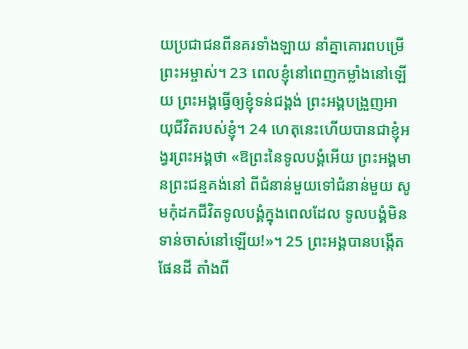យប្រជាជនពីនគរទាំងឡាយ នាំគ្នាគោរពបម្រើព្រះអម្ចាស់។ 23 ពេលខ្ញុំនៅពេញកម្លាំងនៅឡើយ ព្រះអង្គធ្វើឲ្យខ្ញុំទន់ជង្គង់ ព្រះអង្គបង្រួញអាយុជីវិតរបស់ខ្ញុំ។ 24 ហេតុនេះហើយបានជាខ្ញុំអង្វរព្រះអង្គថា «ឱព្រះនៃទូលបង្គំអើយ ព្រះអង្គមានព្រះជន្មគង់នៅ ពីជំនាន់មួយទៅជំនាន់មួយ សូមកុំដកជីវិតទូលបង្គំក្នុងពេលដែល ទូលបង្គំមិនទាន់ចាស់នៅឡើយ!»។ 25 ព្រះអង្គបានបង្កើតផែនដី តាំងពី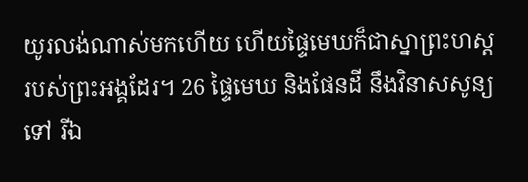យូរលង់ណាស់មកហើយ ហើយផ្ទៃមេឃក៏ជាស្នាព្រះហស្ដ របស់ព្រះអង្គដែរ។ 26 ផ្ទៃមេឃ និងផែនដី នឹងវិនាសសូន្យទៅ រីឯ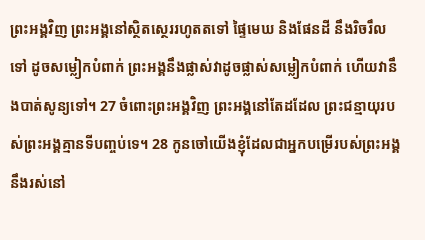ព្រះអង្គវិញ ព្រះអង្គនៅស្ថិតស្ថេររហូតតទៅ ផ្ទៃមេឃ និងផែនដី នឹងរិចរឹលទៅ ដូចសម្លៀកបំពាក់ ព្រះអង្គនឹងផ្លាស់វាដូចផ្លាស់សម្លៀកបំពាក់ ហើយវានឹងបាត់សូន្យទៅ។ 27 ចំពោះព្រះអង្គវិញ ព្រះអង្គនៅតែដដែល ព្រះជន្មាយុរបស់ព្រះអង្គគ្មានទីបញ្ចប់ទេ។ 28 កូនចៅយើងខ្ញុំដែលជាអ្នកបម្រើរបស់ព្រះអង្គ នឹងរស់នៅ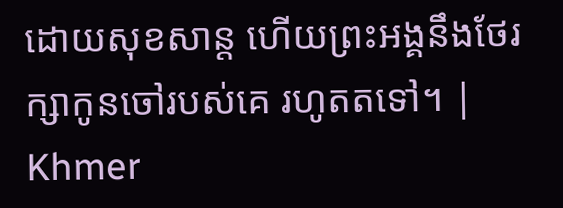ដោយសុខសាន្ត ហើយព្រះអង្គនឹងថែរក្សាកូនចៅរបស់គេ រហូតតទៅ។ |
Khmer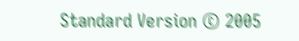Standard Version © 2005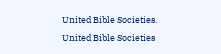United Bible Societies.
United Bible Societies